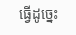ធ្វើដូច្នេះ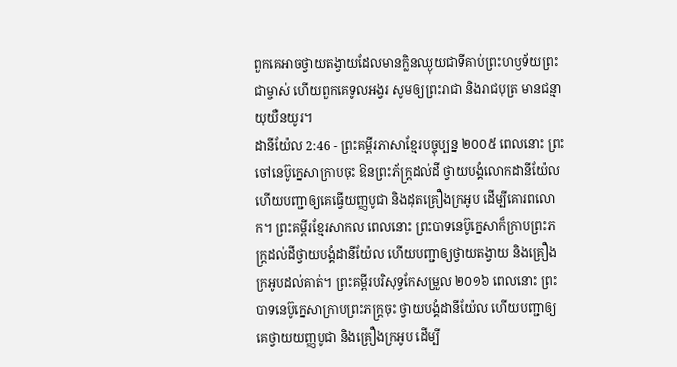ពួកគេអាចថ្វាយតង្វាយដែលមានក្លិនឈ្ងុយជាទីគាប់ព្រះហឫទ័យព្រះជាម្ចាស់ ហើយពួកគេទូលអង្វរ សូមឲ្យព្រះរាជា និងរាជបុត្រ មានជន្មាយុយឺនយូរ។
ដានីយ៉ែល 2:46 - ព្រះគម្ពីរភាសាខ្មែរបច្ចុប្បន្ន ២០០៥ ពេលនោះ ព្រះចៅនេប៊ូក្នេសាក្រាបចុះ ឱនព្រះភ័ក្ត្រដល់ដី ថ្វាយបង្គំលោកដានីយ៉ែល ហើយបញ្ជាឲ្យគេធ្វើយញ្ញបូជា និងដុតគ្រឿងក្រអូប ដើម្បីគោរពលោក។ ព្រះគម្ពីរខ្មែរសាកល ពេលនោះ ព្រះបាទនេប៊ូក្នេសាក៏ក្រាបព្រះភក្ត្រដល់ដីថ្វាយបង្គំដានីយ៉ែល ហើយបញ្ជាឲ្យថ្វាយតង្វាយ និងគ្រឿងក្រអូបដល់គាត់។ ព្រះគម្ពីរបរិសុទ្ធកែសម្រួល ២០១៦ ពេលនោះ ព្រះបាទនេប៊ូក្នេសាក្រាបព្រះភក្ត្រចុះ ថ្វាយបង្គំដានីយ៉ែល ហើយបញ្ជាឲ្យគេថ្វាយយញ្ញបូជា និងគ្រឿងក្រអូប ដើម្បី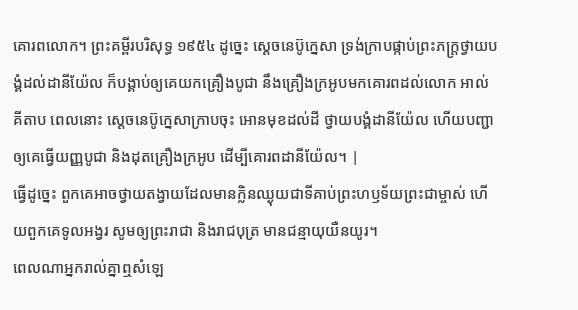គោរពលោក។ ព្រះគម្ពីរបរិសុទ្ធ ១៩៥៤ ដូច្នេះ ស្តេចនេប៊ូក្នេសា ទ្រង់ក្រាបផ្កាប់ព្រះភក្ត្រថ្វាយបង្គំដល់ដានីយ៉ែល ក៏បង្គាប់ឲ្យគេយកគ្រឿងបូជា នឹងគ្រឿងក្រអូបមកគោរពដល់លោក អាល់គីតាប ពេលនោះ ស្តេចនេប៊ូក្នេសាក្រាបចុះ អោនមុខដល់ដី ថ្វាយបង្គំដានីយ៉ែល ហើយបញ្ជាឲ្យគេធ្វើយញ្ញបូជា និងដុតគ្រឿងក្រអូប ដើម្បីគោរពដានីយ៉ែល។ |
ធ្វើដូច្នេះ ពួកគេអាចថ្វាយតង្វាយដែលមានក្លិនឈ្ងុយជាទីគាប់ព្រះហឫទ័យព្រះជាម្ចាស់ ហើយពួកគេទូលអង្វរ សូមឲ្យព្រះរាជា និងរាជបុត្រ មានជន្មាយុយឺនយូរ។
ពេលណាអ្នករាល់គ្នាឮសំឡេ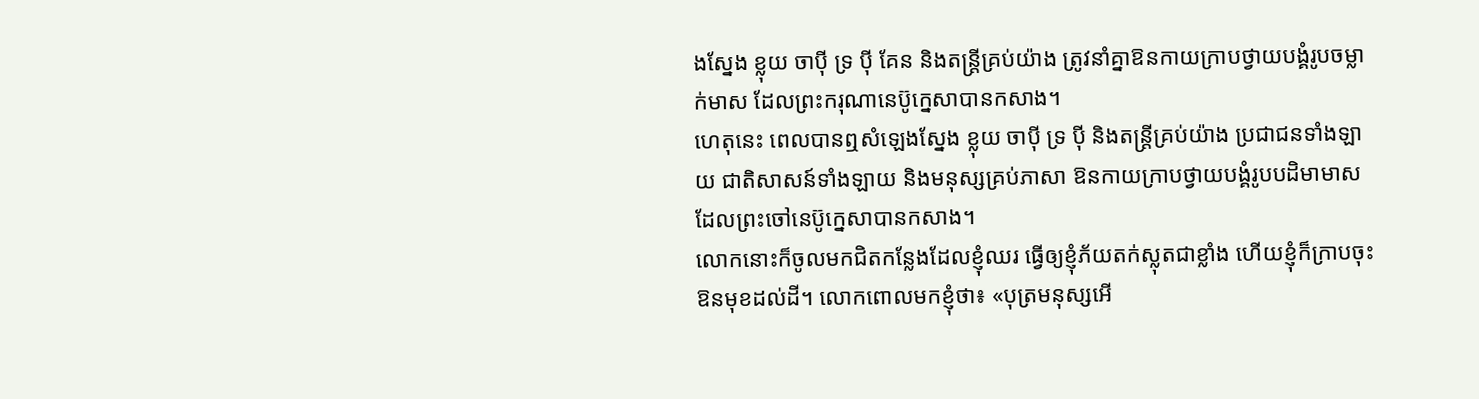ងស្នែង ខ្លុយ ចាប៉ី ទ្រ ប៉ី គែន និងតន្ត្រីគ្រប់យ៉ាង ត្រូវនាំគ្នាឱនកាយក្រាបថ្វាយបង្គំរូបចម្លាក់មាស ដែលព្រះករុណានេប៊ូក្នេសាបានកសាង។
ហេតុនេះ ពេលបានឮសំឡេងស្នែង ខ្លុយ ចាប៉ី ទ្រ ប៉ី និងតន្ដ្រីគ្រប់យ៉ាង ប្រជាជនទាំងឡាយ ជាតិសាសន៍ទាំងឡាយ និងមនុស្សគ្រប់ភាសា ឱនកាយក្រាបថ្វាយបង្គំរូបបដិមាមាសដែលព្រះចៅនេប៊ូក្នេសាបានកសាង។
លោកនោះក៏ចូលមកជិតកន្លែងដែលខ្ញុំឈរ ធ្វើឲ្យខ្ញុំភ័យតក់ស្លុតជាខ្លាំង ហើយខ្ញុំក៏ក្រាបចុះ ឱនមុខដល់ដី។ លោកពោលមកខ្ញុំថា៖ «បុត្រមនុស្សអើ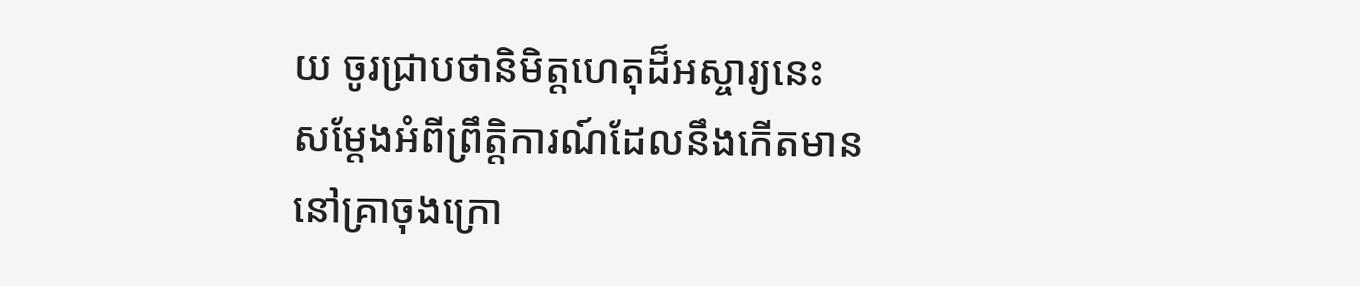យ ចូរជ្រាបថានិមិត្តហេតុដ៏អស្ចារ្យនេះ សម្តែងអំពីព្រឹត្តិការណ៍ដែលនឹងកើតមាននៅគ្រាចុងក្រោ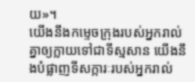យ»។
យើងនឹងកម្ទេចក្រុងរបស់អ្នករាល់គ្នាឲ្យក្លាយទៅជាទីស្មសាន យើងនឹងបំផ្លាញទីសក្ការៈរបស់អ្នករាល់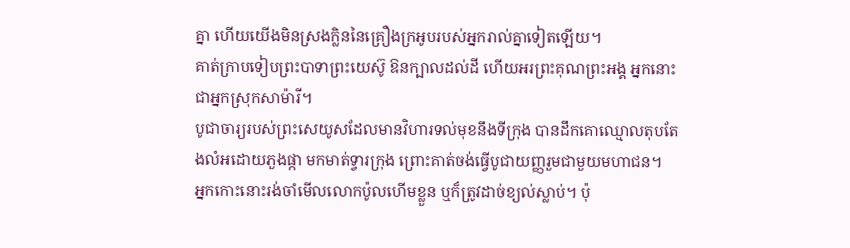គ្នា ហើយយើងមិនស្រងក្លិននៃគ្រឿងក្រអូបរបស់អ្នករាល់គ្នាទៀតឡើយ។
គាត់ក្រាបទៀបព្រះបាទាព្រះយេស៊ូ ឱនក្បាលដល់ដី ហើយអរព្រះគុណព្រះអង្គ អ្នកនោះជាអ្នកស្រុកសាម៉ារី។
បូជាចារ្យរបស់ព្រះសេយូសដែលមានវិហារទល់មុខនឹងទីក្រុង បានដឹកគោឈ្មោលតុបតែងលំអដោយភួងផ្កា មកមាត់ទ្វារក្រុង ព្រោះគាត់ចង់ធ្វើបូជាយញ្ញរួមជាមួយមហាជន។
អ្នកកោះនោះរង់ចាំមើលលោកប៉ូលហើមខ្លួន ឬក៏ត្រូវដាច់ខ្យល់ស្លាប់។ ប៉ុ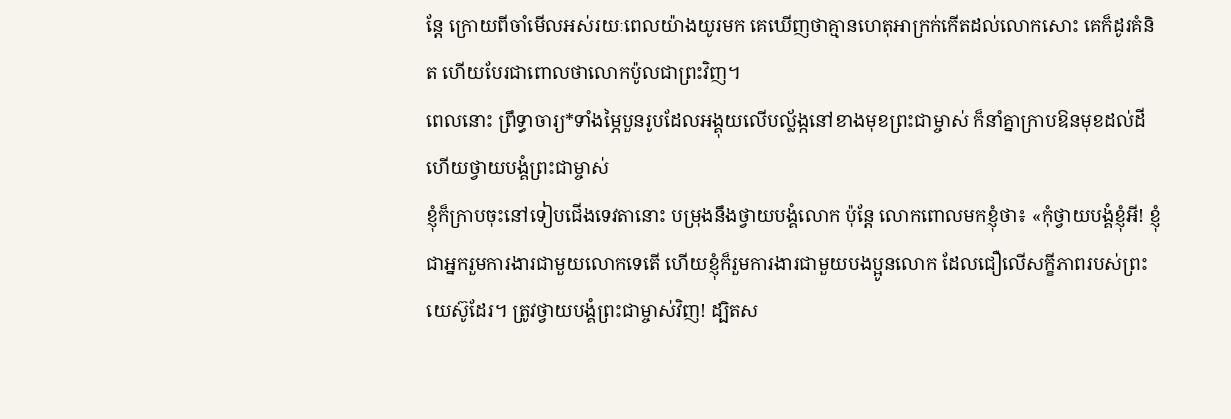ន្តែ ក្រោយពីចាំមើលអស់រយៈពេលយ៉ាងយូរមក គេឃើញថាគ្មានហេតុអាក្រក់កើតដល់លោកសោះ គេក៏ដូរគំនិត ហើយបែរជាពោលថាលោកប៉ូលជាព្រះវិញ។
ពេលនោះ ព្រឹទ្ធាចារ្យ*ទាំងម្ភៃបួនរូបដែលអង្គុយលើបល្ល័ង្កនៅខាងមុខព្រះជាម្ចាស់ ក៏នាំគ្នាក្រាបឱនមុខដល់ដី ហើយថ្វាយបង្គំព្រះជាម្ចាស់
ខ្ញុំក៏ក្រាបចុះនៅទៀបជើងទេវតានោះ បម្រុងនឹងថ្វាយបង្គំលោក ប៉ុន្តែ លោកពោលមកខ្ញុំថា៖ «កុំថ្វាយបង្គំខ្ញុំអី! ខ្ញុំជាអ្នករួមការងារជាមួយលោកទេតើ ហើយខ្ញុំក៏រួមការងារជាមួយបងប្អូនលោក ដែលជឿលើសក្ខីភាពរបស់ព្រះយេស៊ូដែរ។ ត្រូវថ្វាយបង្គំព្រះជាម្ចាស់វិញ! ដ្បិតស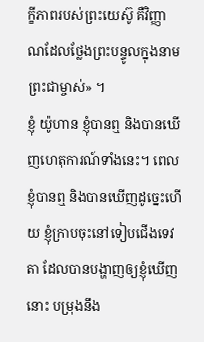ក្ខីភាពរបស់ព្រះយេស៊ូ គឺវិញ្ញាណដែលថ្លែងព្រះបន្ទូលក្នុងនាមព្រះជាម្ចាស់» ។
ខ្ញុំ យ៉ូហាន ខ្ញុំបានឮ និងបានឃើញហេតុការណ៍ទាំងនេះ។ ពេលខ្ញុំបានឮ និងបានឃើញដូច្នេះហើយ ខ្ញុំក្រាបចុះនៅទៀបជើងទេវតា ដែលបានបង្ហាញឲ្យខ្ញុំឃើញនោះ បម្រុងនឹង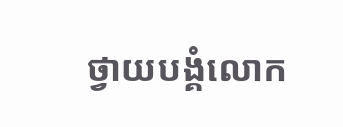ថ្វាយបង្គំលោក